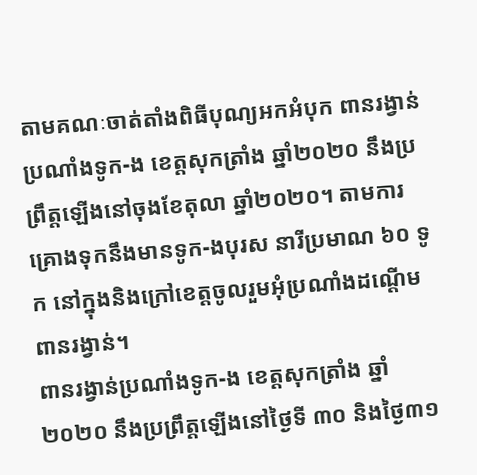តាមគណៈចាត់តាំងពិធីបុណ្យអកអំបុក ពានរង្វាន់ប្រណាំងទូក-ង ខេត្តសុកត្រាំង ឆ្នាំ២០២០ នឹងប្រព្រឹត្តឡើងនៅចុងខែតុលា ឆ្នាំ២០២០។ តាមការគ្រោងទុកនឹងមានទូក-ងបុរស នារីប្រមាណ ៦០ ទូក នៅក្នុងនិងក្រៅខេត្តចូលរួមអុំប្រណាំងដណ្តើមពានរង្វាន់។
ពានរង្វាន់ប្រណាំងទូក-ង ខេត្តសុកត្រាំង ឆ្នាំ ២០២០ នឹងប្រព្រឹត្តឡើងនៅថ្ងៃទី ៣០ និងថ្ងៃ៣១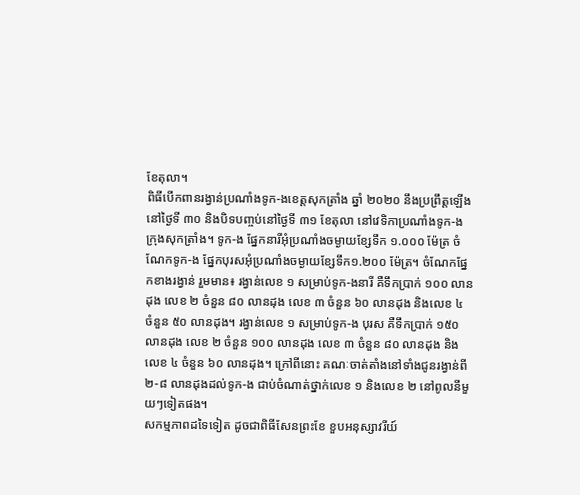ខែតុលា។
ពិធីបើកពានរង្វាន់ប្រណាំងទូក-ងខេត្តសុកត្រាំង ឆ្នាំ ២០២០ នឹងប្រព្រឹត្តឡើងនៅថ្ងៃទី ៣០ និងបិទបញ្ចប់នៅថ្ងៃទី ៣១ ខែតុលា នៅវេទិកាប្រណាំងទូក-ង ក្រុងសុកត្រាំង។ ទូក-ង ផ្នែកនារីអុំប្រណាំងចម្ងាយខ្សែទឹក ១.០០០ ម៉ែត្រ ចំណែកទូក-ង ផ្នែកបុរសអុំប្រណាំងចម្ងាយខ្សែទឹក១.២០០ ម៉ែត្រ។ ចំណែកផ្នែកខាងរង្វាន់ រួមមាន៖ រង្វាន់លេខ ១ សម្រាប់ទូក-ងនារី គឺទឹកប្រាក់ ១០០ លានដុង លេខ ២ ចំនួន ៨០ លានដុង លេខ ៣ ចំនួន ៦០ លានដុង និងលេខ ៤ ចំនួន ៥០ លានដុង។ រង្វាន់លេខ ១ សម្រាប់ទូក-ង បុរស គឺទឹកប្រាក់ ១៥០ លានដុង លេខ ២ ចំនួន ១០០ លានដុង លេខ ៣ ចំនួន ៨០ លានដុង និងលេខ ៤ ចំនួន ៦០ លានដុង។ ក្រៅពីនោះ គណៈចាត់តាំងនៅទាំងជូនរង្វាន់ពី ២-៨ លានដុងដល់ទូក-ង ជាប់ចំណាត់ថ្នាក់លេខ ១ និងលេខ ២ នៅពូលនីមួយៗទៀតផង។
សកម្មភាពដទៃទៀត ដូចជាពិធីសែនព្រះខែ ខួបអនុស្សាវរីយ៍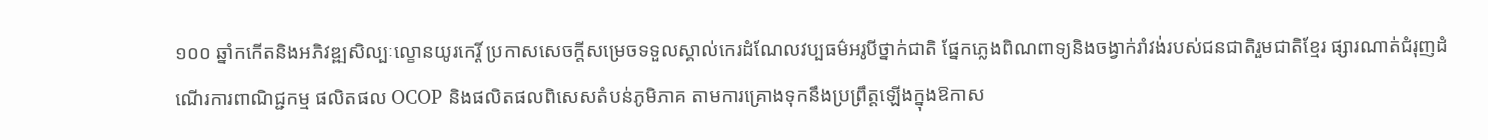១០០ ឆ្នាំកកើតនិងអភិវឌ្ឍសិល្បៈល្ខោនយូរកេរ្តិ៍ ប្រកាសសេចក្តីសម្រេចទទួលស្គាល់កេរដំណែលវប្បធម៌អរូបីថ្នាក់ជាតិ ផ្នែកភ្លេងពិណពាទ្យនិងចង្វាក់រាំវង់របស់ជនជាតិរួមជាតិខ្មែរ ផ្សារណាត់ជំរុញដំណើរការពាណិជ្ជកម្ម ផលិតផល OCOP និងផលិតផលពិសេសតំបន់ភូមិភាគ តាមការគ្រោងទុកនឹងប្រព្រឹត្តឡើងក្នុងឱកាស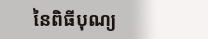នៃពិធីបុណ្យ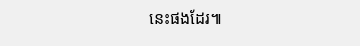នេះផងដែរ៕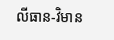លីធាន-វិមាន